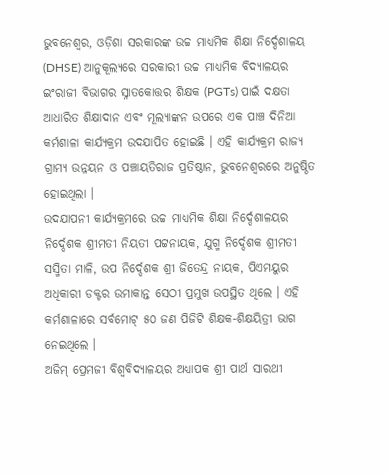ଭୁବନେଶ୍ବର, ଓଡ଼ିଶା ସରକାରଙ୍କ ଉଚ୍ଚ ମାଧ୍ୟମିକ ଶିକ୍ଷା ନିର୍ଦ୍ଦେଶାଳୟ (DHSE) ଆନୁକୂଲ୍ୟରେ ସରକାରୀ ଉଚ୍ଚ ମାଧ୍ୟମିକ ବିଦ୍ୟାଳୟର ଇଂରାଜୀ ବିଭାଗର ସ୍ନାତକୋତ୍ତର ଶିକ୍ଷକ (PGTs) ପାଇଁ ଦକ୍ଷତା ଆଧାରିତ ଶିକ୍ଷାଦାନ ଏବଂ ମୂଲ୍ୟାଙ୍କନ ଉପରେ ଏକ ପାଞ୍ଚ ଦିନିଆ କର୍ମଶାଳା କାର୍ଯ୍ୟକ୍ରମ ଉଦଯାପିତ ହୋଇଛି । ଏହି କାର୍ଯ୍ୟକ୍ରମ ରାଜ୍ୟ ଗ୍ରାମ୍ୟ ଉନ୍ନୟନ ଓ ପଞ୍ଚାୟତିରାଜ ପ୍ରତିଷ୍ଠାନ, ଭୁବନେଶ୍ୱରରେ ଅନୁଷ୍ଠିତ ହୋଇଥିଲା ।
ଉଦଯାପନୀ କାର୍ଯ୍ୟକ୍ରମରେ ଉଚ୍ଚ ମାଧ୍ୟମିକ ଶିକ୍ଷା ନିର୍ଦ୍ଦେଶାଳୟର ନିର୍ଦ୍ଦେଶକ ଶ୍ରୀମତୀ ନିୟତୀ ପଟ୍ଟନାୟକ, ଯୁଗ୍ମ ନିର୍ଦ୍ଦେଶକ ଶ୍ରୀମତୀ ସସ୍ମିତା ମାଳି, ଉପ ନିର୍ଦ୍ଦେଶକ ଶ୍ରୀ ଜିତେନ୍ଦ୍ର ନାୟକ, ପିଏମୟୁର ଅଧିକାରୀ ଡକ୍ଟର ଉମାକାନ୍ତ ସେଠୀ ପ୍ରମୁଖ ଉପସ୍ଥିତ ଥିଲେ । ଏହି କର୍ମଶାଳାରେ ସର୍ବମୋଟ୍ ୫୦ ଜଣ ପିଜିଟି ଶିକ୍ଷକ-ଶିକ୍ଷୟିତ୍ରୀ ଭାଗ ନେଇଥିଲେ ।
ଅଜିମ୍ ପ୍ରେମଜୀ ବିଶ୍ୱବିଦ୍ୟାଳୟର ଅଧ୍ୟାପକ ଶ୍ରୀ ପାର୍ଥ ସାରଥୀ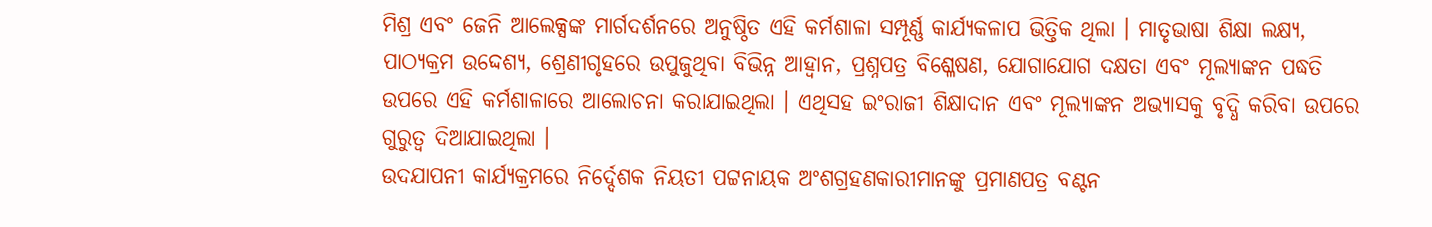ମିଶ୍ର ଏବଂ ଜେନି ଆଲେକ୍ସଙ୍କ ମାର୍ଗଦର୍ଶନରେ ଅନୁଷ୍ଠିତ ଏହି କର୍ମଶାଳା ସମ୍ପୂର୍ଣ୍ଣ କାର୍ଯ୍ୟକଳାପ ଭିତ୍ତିକ ଥିଲା । ମାତୃଭାଷା ଶିକ୍ଷା ଲକ୍ଷ୍ୟ, ପାଠ୍ୟକ୍ରମ ଉଦ୍ଦେଶ୍ୟ, ଶ୍ରେଣୀଗୃହରେ ଉପୁଜୁଥିବା ବିଭିନ୍ନ ଆହ୍ବାନ, ପ୍ରଶ୍ନପତ୍ର ବିଶ୍ଳେଷଣ, ଯୋଗାଯୋଗ ଦକ୍ଷତା ଏବଂ ମୂଲ୍ୟାଙ୍କନ ପଦ୍ଧତି ଉପରେ ଏହି କର୍ମଶାଳାରେ ଆଲୋଚନା କରାଯାଇଥିଲା । ଏଥିସହ ଇଂରାଜୀ ଶିକ୍ଷାଦାନ ଏବଂ ମୂଲ୍ୟାଙ୍କନ ଅଭ୍ୟାସକୁ ବୃଦ୍ଧି କରିବା ଉପରେ ଗୁରୁତ୍ୱ ଦିଆଯାଇଥିଲା ।
ଉଦଯାପନୀ କାର୍ଯ୍ୟକ୍ରମରେ ନିର୍ଦ୍ଦେଶକ ନିୟତୀ ପଟ୍ଟନାୟକ ଅଂଶଗ୍ରହଣକାରୀମାନଙ୍କୁ ପ୍ରମାଣପତ୍ର ବଣ୍ଟନ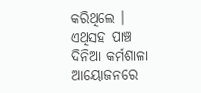କରିଥିଲେ । ଏଥିସହ ପାଞ୍ଚ ଦିନିଆ କର୍ମଶାଳା ଆୟୋଜନରେ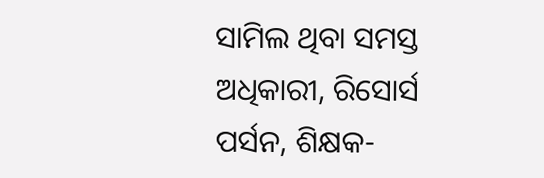ସାମିଲ ଥିବା ସମସ୍ତ ଅଧିକାରୀ, ରିସୋର୍ସ ପର୍ସନ, ଶିକ୍ଷକ-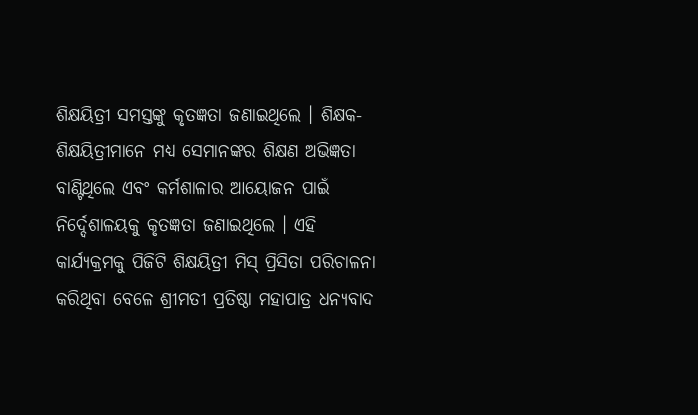ଶିକ୍ଷୟିତ୍ରୀ ସମସ୍ତଙ୍କୁ କୃତଜ୍ଞତା ଜଣାଇଥିଲେ । ଶିକ୍ଷକ-ଶିକ୍ଷୟିତ୍ରୀମାନେ ମଧ୍ୟ ସେମାନଙ୍କର ଶିକ୍ଷଣ ଅଭିଜ୍ଞତା ବାଣ୍ଟିଥିଲେ ଏବଂ କର୍ମଶାଳାର ଆୟୋଜନ ପାଇଁ ନିର୍ଦ୍ଦେଶାଳୟକୁ କୃତଜ୍ଞତା ଜଣାଇଥିଲେ । ଏହି କାର୍ଯ୍ୟକ୍ରମକୁ ପିଜିଟି ଶିକ୍ଷୟିତ୍ରୀ ମିସ୍ ପ୍ରିସିତା ପରିଚାଳନା କରିଥିବା ବେଳେ ଶ୍ରୀମତୀ ପ୍ରତିଷ୍ଠା ମହାପାତ୍ର ଧନ୍ୟବାଦ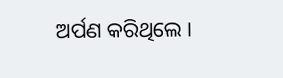ଅର୍ପଣ କରିଥିଲେ ।